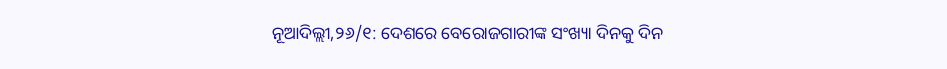ନୂଆଦିଲ୍ଲୀ,୨୬/୧: ଦେଶରେ ବେରୋଜଗାରୀଙ୍କ ସଂଖ୍ୟା ଦିନକୁ ଦିନ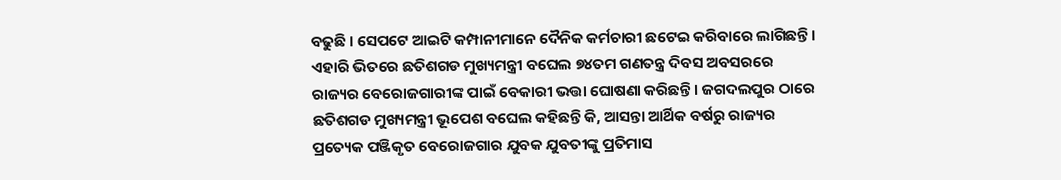ବଢୁଛି । ସେପଟେ ଆଇଟି କମ୍ପାନୀମାନେ ଦୈନିକ କର୍ମଚାରୀ ଛଟେଇ କରିବାରେ ଲାଗିଛନ୍ତି । ଏହାରି ଭିତରେ ଛତିଶଗଡ ମୁଖ୍ୟମନ୍ତ୍ରୀ ବଘେଲ ୭୪ତମ ଗଣତନ୍ତ୍ର ଦିବସ ଅବସରରେ ରାଜ୍ୟର ବେରୋଜଗାରୀଙ୍କ ପାଇଁ ବେକାରୀ ଭତ୍ତା ଘୋଷଣା କରିଛନ୍ତି । ଜଗଦଲପୁର ଠାରେ ଛତିଶଗଡ ମୁଖ୍ୟମନ୍ତ୍ରୀ ଭୂପେଶ ବଘେଲ କହିଛନ୍ତି କି, ଆସନ୍ତା ଆର୍ଥିକ ବର୍ଷରୁ ରାଜ୍ୟର ପ୍ରତ୍ୟେକ ପଞ୍ଜିକୃତ ବେରୋଜଗାର ଯୁବକ ଯୁବତୀଙ୍କୁ ପ୍ରତିମାସ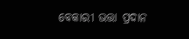ବେକାରୀ ଭତ୍ତା ପ୍ରଦାନ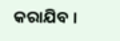କରାଯିବ ।